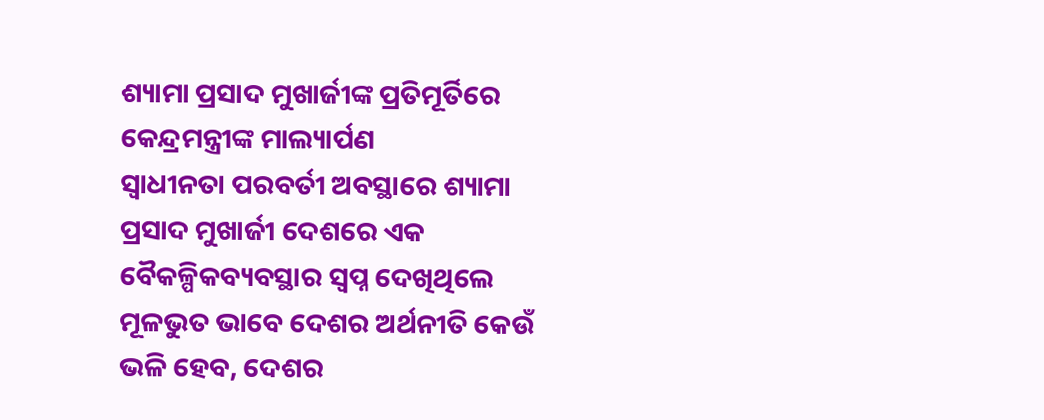ଶ୍ୟାମା ପ୍ରସାଦ ମୁଖାର୍ଜୀଙ୍କ ପ୍ରତିମୂର୍ତିରେ କେନ୍ଦ୍ରମନ୍ତ୍ରୀଙ୍କ ମାଲ୍ୟାର୍ପଣ
ସ୍ୱାଧୀନତା ପରବର୍ତୀ ଅବସ୍ଥାରେ ଶ୍ୟାମା ପ୍ରସାଦ ମୁଖାର୍ଜୀ ଦେଶରେ ଏକ ବୈକଳ୍ପିକବ୍ୟବସ୍ଥାର ସ୍ୱପ୍ନ ଦେଖିଥିଲେ
ମୂଳଭୁତ ଭାବେ ଦେଶର ଅର୍ଥନୀତି କେଉଁ ଭଳି ହେବ, ଦେଶର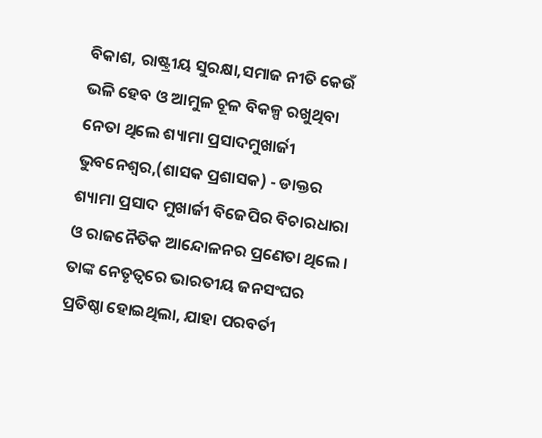ବିକାଶ, ରାଷ୍ଟ୍ରୀୟ ସୁରକ୍ଷା,ସମାଜ ନୀତି କେଉଁ ଭଳି ହେବ ଓ ଆମୁଳ ଚୂଳ ବିକଳ୍ପ ରଖୁଥିବା ନେତା ଥିଲେ ଶ୍ୟାମା ପ୍ରସାଦମୁଖାର୍ଜୀ
ଭୁବନେଶ୍ୱର,(ଶାସକ ପ୍ରଶାସକ) - ଡାକ୍ତର ଶ୍ୟାମା ପ୍ରସାଦ ମୁଖାର୍ଜୀ ବିଜେପିର ବିଚାରଧାରା ଓ ରାଜନୈତିକ ଆନ୍ଦୋଳନର ପ୍ରଣେତା ଥିଲେ । ତାଙ୍କ ନେତୃତ୍ୱରେ ଭାରତୀୟ ଜନସଂଘର ପ୍ରତିଷ୍ଠା ହୋଇଥିଲା, ଯାହା ପରବର୍ତୀ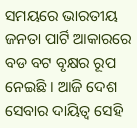ସମୟରେ ଭାରତୀୟ ଜନତା ପାର୍ଟି ଆକାରରେ ବଡ ବଟ ବୃକ୍ଷର ରୂପ ନେଇଛି । ଆଜି ଦେଶ ସେବାର ଦାୟିତ୍ୱ ସେହି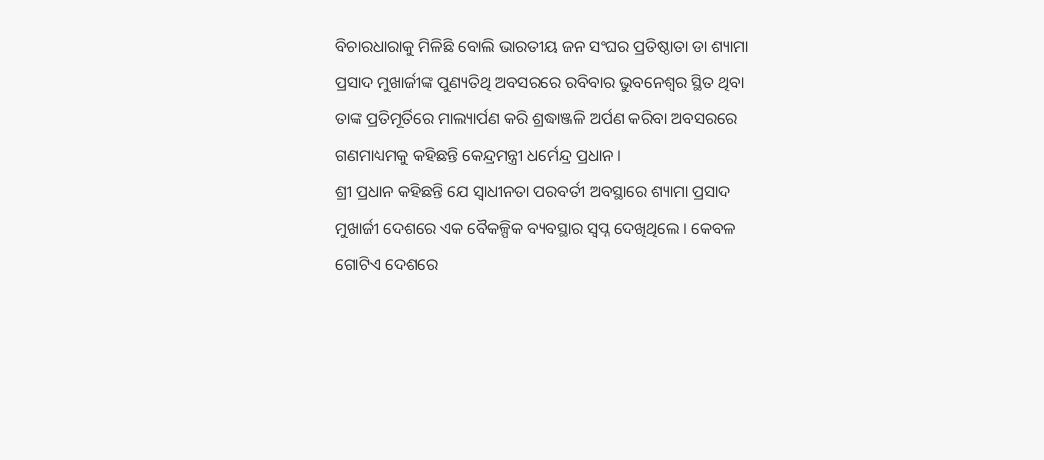ବିଚାରଧାରାକୁ ମିଳିଛି ବୋଲି ଭାରତୀୟ ଜନ ସଂଘର ପ୍ରତିଷ୍ଠାତା ଡା ଶ୍ୟାମା ପ୍ରସାଦ ମୁଖାର୍ଜୀଙ୍କ ପୁଣ୍ୟତିଥି ଅବସରରେ ରବିବାର ଭୁବନେଶ୍ୱର ସ୍ଥିତ ଥିବା ତାଙ୍କ ପ୍ରତିମୂର୍ତିରେ ମାଲ୍ୟାର୍ପଣ କରି ଶ୍ରଦ୍ଧାଞ୍ଜଳି ଅର୍ପଣ କରିବା ଅବସରରେ ଗଣମାଧ୍ୟମକୁ କହିଛନ୍ତି କେନ୍ଦ୍ରମନ୍ତ୍ରୀ ଧର୍ମେନ୍ଦ୍ର ପ୍ରଧାନ ।
ଶ୍ରୀ ପ୍ରଧାନ କହିଛନ୍ତି ଯେ ସ୍ୱାଧୀନତା ପରବର୍ତୀ ଅବସ୍ଥାରେ ଶ୍ୟାମା ପ୍ରସାଦ ମୁଖାର୍ଜୀ ଦେଶରେ ଏକ ବୈକଳ୍ପିକ ବ୍ୟବସ୍ଥାର ସ୍ୱପ୍ନ ଦେଖିଥିଲେ । କେବଳ ଗୋଟିଏ ଦେଶରେ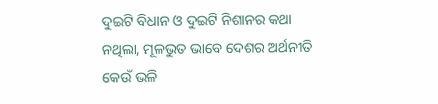ଦୁଇଟି ବିଧାନ ଓ ଦୁଇଟି ନିଶାନର କଥା ନଥିଲା, ମୂଳଭୁତ ଭାବେ ଦେଶର ଅର୍ଥନୀତି କେଉଁ ଭଳି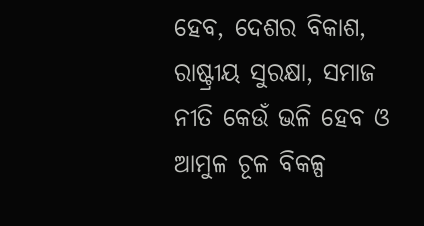ହେବ, ଦେଶର ବିକାଶ, ରାଷ୍ଟ୍ରୀୟ ସୁରକ୍ଷା, ସମାଜ ନୀତି କେଉଁ ଭଳି ହେବ ଓ ଆମୁଳ ଚୂଳ ବିକଳ୍ପ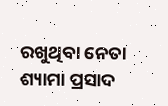ରଖୁଥିବା ନେତା ଶ୍ୟାମା ପ୍ରସାଦ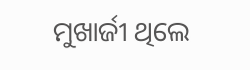ମୁଖାର୍ଜୀ ଥିଲେ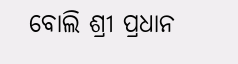ବୋଲି ଶ୍ରୀ ପ୍ରଧାନ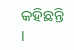କହିଛନ୍ତି ।